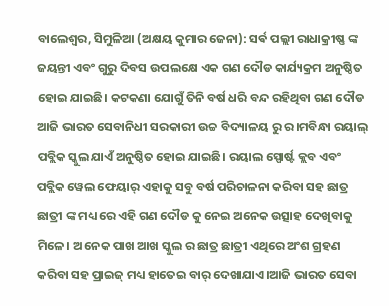ବାଲେଶ୍ଵର, ସିମୁଳିଆ (ଅକ୍ଷୟ କୁମାର ଜେନା): ସର୍ଵ ପଲ୍ଲୀ ରାଧାକ୍ରୀଷ୍ଣ ଙ୍କ ଜୟନ୍ତୀ ଏବଂ ଗୁରୁ ଦିବସ ଉପଲକ୍ଷେ ଏକ ଗଣ ଦୌଡ କାର୍ଯ୍ୟକ୍ରମ ଅନୁଷ୍ଠିତ ହୋଇ ଯାଇଛି। କଟକଣା ଯୋଗୁଁ ତିନି ବର୍ଷ ଧରି ବନ୍ଦ ରହିଥିବା ଗଣ ଦୌଡ ଆଜି ଭାରତ ସେବାନିଧୀ ସରକାରୀ ଉଚ୍ଚ ବିଦ୍ୟାଳୟ ରୁ ର।ମବିନ୍ଧା ରୟାଲ୍ ପବ୍ଲିକ ସ୍କୁଲ ଯାଏଁ ଅନୁଷ୍ଠିତ ହୋଇ ଯାଇଛି। ରୟାଲ ସ୍ପୋର୍ଷ୍ଟ କ୍ଲବ ଏବଂ ପବ୍ଲିକ ୱେଲ ଫେୟାର୍ ଏହାକୁ ସବୁ ବର୍ଷ ପରିଚାଳନା କରିବା ସହ ଛାତ୍ର ଛାତ୍ରୀ ଙ୍କ ମଧ୍ୟ ରେ ଏହି ଗଣ ଦୌଡ କୁ ନେଇ ଅନେକ ଉତ୍ସାହ ଦେଖିବାକୁ ମିଳେ। ଅ ନେକ ପାଖ ଆଖ ସ୍କୁଲ ର ଛାତ୍ର ଛାତ୍ରୀ ଏଥିରେ ଅଂଶ ଗ୍ରହଣ କରିବା ସହ ପ୍ରାଇଜ୍ ମଧ୍ୟ ହାତେଇ ବାର୍ ଦେଖାଯାଏ।ଆଜି ଭାରତ ସେବା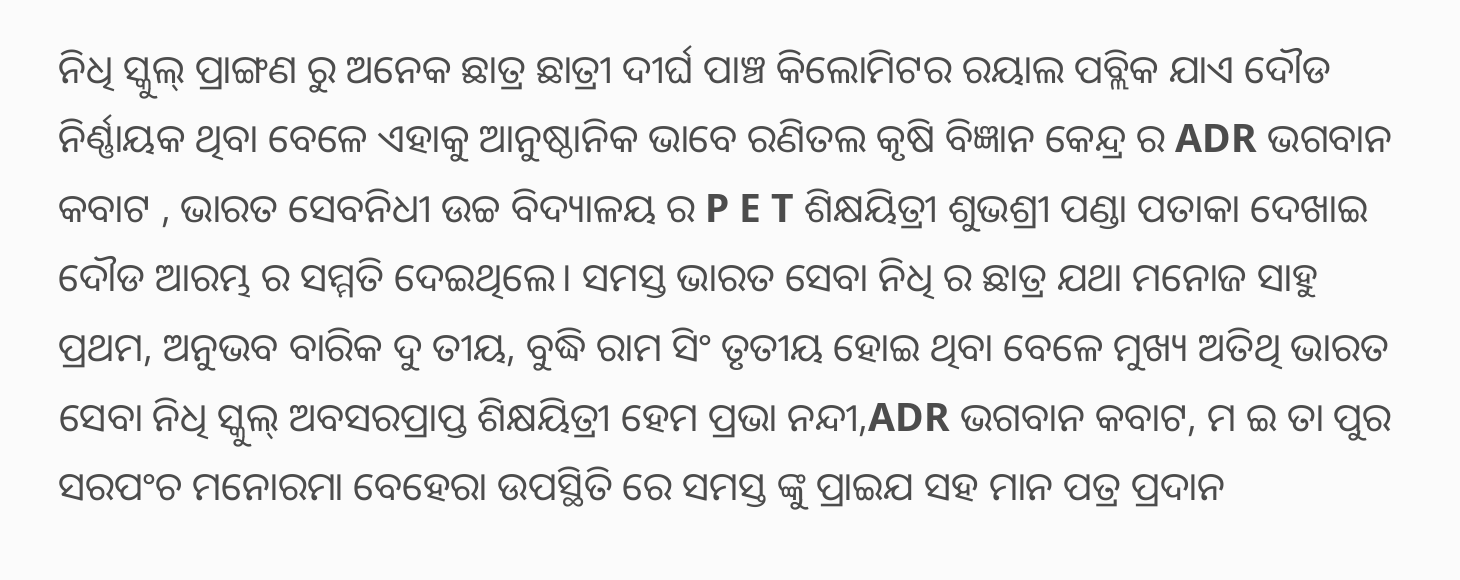ନିଧି ସ୍କୁଲ୍ ପ୍ରାଙ୍ଗଣ ରୁ ଅନେକ ଛାତ୍ର ଛାତ୍ରୀ ଦୀର୍ଘ ପାଞ୍ଚ କିଲୋମିଟର ରୟାଲ ପବ୍ଲିକ ଯାଏ ଦୌଡ ନିର୍ଣ୍ଣାୟକ ଥିବା ବେଳେ ଏହାକୁ ଆନୁଷ୍ଠାନିକ ଭାବେ ରଣିତଲ କୃଷି ବିଜ୍ଞାନ କେନ୍ଦ୍ର ର ADR ଭଗବାନ କବାଟ , ଭାରତ ସେବନିଧୀ ଉଚ୍ଚ ବିଦ୍ୟାଳୟ ର P E T ଶିକ୍ଷୟିତ୍ରୀ ଶୁଭଶ୍ରୀ ପଣ୍ଡା ପତାକା ଦେଖାଇ ଦୌଡ ଆରମ୍ଭ ର ସମ୍ମତି ଦେଇଥିଲେ। ସମସ୍ତ ଭାରତ ସେବା ନିଧି ର ଛାତ୍ର ଯଥା ମନୋଜ ସାହୁ ପ୍ରଥମ, ଅନୁଭବ ବାରିକ ଦୁ ତୀୟ, ବୁଦ୍ଧି ରାମ ସିଂ ତୃତୀୟ ହୋଇ ଥିବା ବେଳେ ମୁଖ୍ୟ ଅତିଥି ଭାରତ ସେବା ନିଧି ସ୍କୁଲ୍ ଅବସରପ୍ରାପ୍ତ ଶିକ୍ଷୟିତ୍ରୀ ହେମ ପ୍ରଭା ନନ୍ଦୀ,ADR ଭଗବାନ କବାଟ, ମ ଇ ତା ପୁର ସରପଂଚ ମନୋରମା ବେହେରା ଉପସ୍ଥିତି ରେ ସମସ୍ତ ଙ୍କୁ ପ୍ରାଇଯ ସହ ମାନ ପତ୍ର ପ୍ରଦାନ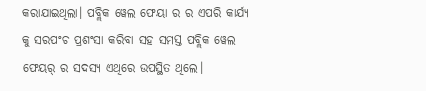କରାଯାଇଥିଲା। ପବ୍ଲିକ ୱେଲ ଫେୟା ର ର ଏପରି କାର୍ଯ୍ୟ କୁ ସରପଂଚ ପ୍ରଶଂସା କରିବା ସହ ସମସ୍ତ ପବ୍ଲିକ ୱେଲ ଫେୟର୍ ର ସଦସ୍ୟ ଏଥିରେ ଉପସ୍ଥିତ ଥିଲେ।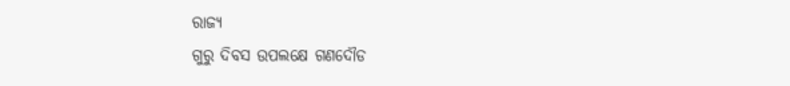ରାଜ୍ୟ
ଗୁରୁ ଦିବସ ଉପଲକ୍ଷେ ଗଣଦୌଡ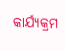କାର୍ଯ୍ୟକ୍ରମ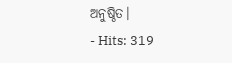ଅନୁଷ୍ଠିତ।
- Hits: 319